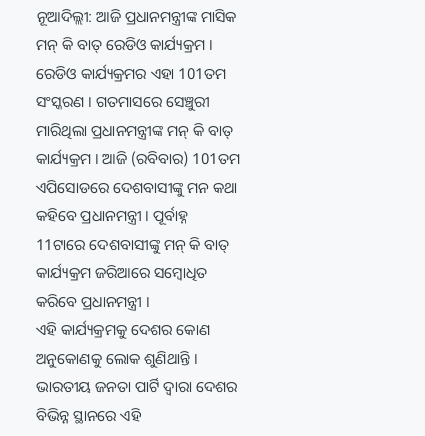ନୂଆଦିଲ୍ଲୀ: ଆଜି ପ୍ରଧାନମନ୍ତ୍ରୀଙ୍କ ମାସିକ ମନ୍ କି ବାତ୍ ରେଡିଓ କାର୍ଯ୍ୟକ୍ରମ । ରେଡିଓ କାର୍ଯ୍ୟକ୍ରମର ଏହା 101ତମ ସଂସ୍କରଣ । ଗତମାସରେ ସେଞ୍ଚୁରୀ ମାରିଥିଲା ପ୍ରଧାନମନ୍ତ୍ରୀଙ୍କ ମନ୍ କି ବାତ୍ କାର୍ଯ୍ୟକ୍ରମ । ଆଜି (ରବିବାର) 101ତମ ଏପିସୋଡରେ ଦେଶବାସୀଙ୍କୁ ମନ କଥା କହିବେ ପ୍ରଧାନମନ୍ତ୍ରୀ । ପୂର୍ବାହ୍ନ 11ଟାରେ ଦେଶବାସୀଙ୍କୁ ମନ୍ କି ବାତ୍ କାର୍ଯ୍ୟକ୍ରମ ଜରିଆରେ ସମ୍ବୋଧିତ କରିବେ ପ୍ରଧାନମନ୍ତ୍ରୀ ।
ଏହି କାର୍ଯ୍ୟକ୍ରମକୁ ଦେଶର କୋଣ ଅନୁକୋଣକୁ ଲୋକ ଶୁଣିଥାନ୍ତି । ଭାରତୀୟ ଜନତା ପାର୍ଟି ଦ୍ବାରା ଦେଶର ବିଭିନ୍ନ ସ୍ଥାନରେ ଏହି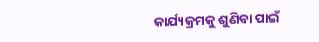କାର୍ଯ୍ୟକ୍ରମକୁ ଶୁଣିବା ପାଇଁ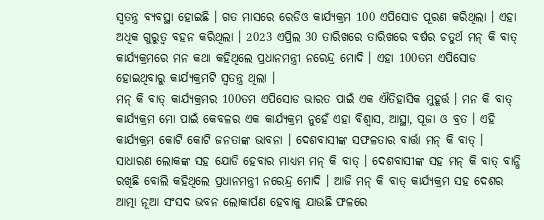ସ୍ବତନ୍ତ୍ର ବ୍ୟବସ୍ଥା ହୋଇଛି । ଗତ ମାସରେ ରେଡିଓ କାର୍ଯ୍ୟକ୍ରମ 100 ଏପିସୋଡ ପୂରଣ କରିଥିଲା । ଏହା ଅଧିକ ଗୁରୁତ୍ବ ବହନ କରିଥିଲା । 2023 ଏପ୍ରିଲ 30 ତାରିଖରେ ତାରିଖରେ ବର୍ଷର ଚତୁର୍ଥ ମନ୍ କି ବାତ୍ କାର୍ଯ୍ୟକ୍ରମରେ ମନ କଥା କହିଥିଲେ ପ୍ରଧାନମନ୍ତ୍ରୀ ନରେନ୍ଦ୍ର ମୋଦି । ଏହା 100ତମ ଏପିସୋଡ ହୋଇଥିବାରୁ କାର୍ଯ୍ୟକ୍ରମଟି ସ୍ବତନ୍ତ୍ର ଥିଲା ।
ମନ୍ କି ବାତ୍ କାର୍ଯ୍ୟକ୍ରମର 100ତମ ଏପିସୋଡ ଭାରତ ପାଇଁ ଏକ ଐତିହାସିକ ମୁହୂର୍ତ୍ତ । ମନ କି ବାତ୍ କାର୍ଯ୍ୟକ୍ରମ ମୋ ପାଇଁ କେବଳର ଏକ କାର୍ଯ୍ୟକ୍ରମ ନୁହେଁ ଏହା ବିଶ୍ବାସ, ଆସ୍ଥା, ପୂଜା ଓ ବ୍ରତ । ଏହି କାର୍ଯ୍ୟକ୍ରମ କୋଟି କୋଟି ଜନତାଙ୍କ ଭାବନା । ଦେଶବାସୀଙ୍କ ସଫଳତାର ବାର୍ତ୍ତା ମନ୍ କି ବାତ୍ । ସାଧାରଣ ଲୋକଙ୍କ ସହ ଯୋଡି ହେବାର ମାଧ୍ୟମ ମନ୍ କି ବାତ୍ । ଦେଶବାସୀଙ୍କ ସହ ମନ୍ କି ବାତ୍ ବାନ୍ଧି ରଖିଛି ବୋଲି କହିଥିଲେ ପ୍ରଧାନମନ୍ତ୍ରୀ ନରେନ୍ଦ୍ର ମୋଦି । ଆଜି ମନ୍ କି ବାତ୍ କାର୍ଯ୍ୟକ୍ରମ ସହ ଦେଶର ଆତ୍ମା ନୂଆ ସଂସଦ ଭବନ ଲୋକାର୍ପଣ ହେବାକୁ ଯାଉଛି ଫଳରେ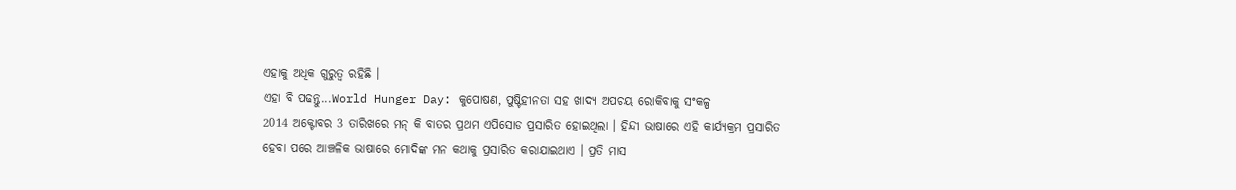ଏହାକୁ ଅଧିକ ଗୁରୁତ୍ବ ରହିଛି ।
ଏହା ବି ପଢନ୍ତୁ...World Hunger Day: କୁପୋଷଣ, ପୁଷ୍ଟିହୀନତା ସହ ଖାଦ୍ୟ ଅପଚୟ ରୋକିବାକୁ ସଂକଳ୍ପ
2014 ଅକ୍ଟୋବର 3 ତାରିଖରେ ମନ୍ କି ବାତର ପ୍ରଥମ ଏପିସୋଡ ପ୍ରସାରିତ ହୋଇଥିଲା । ହିନ୍ଦୀ ଭାଷାରେ ଏହି କାର୍ଯ୍ୟକ୍ରମ ପ୍ରସାରିତ ହେବା ପରେ ଆଞ୍ଚଳିକ ଭାଷାରେ ମୋଦିଙ୍କ ମନ କଥାକୁ ପ୍ରସାରିତ କରାଯାଇଥାଏ । ପ୍ରତି ମାସ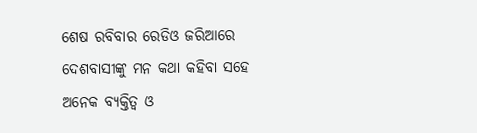ଶେଷ ରବିବାର ରେଡିଓ ଜରିଆରେ ଦେଶବାସୀଙ୍କୁ ମନ କଥା କହିବା ସହେ ଅନେକ ବ୍ୟକ୍ତିତ୍ବ ଓ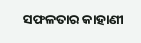ସଫଳତାର କାହାଣୀ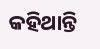କହିଥାନ୍ତି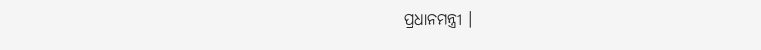ପ୍ରଧାନମନ୍ତ୍ରୀ ।